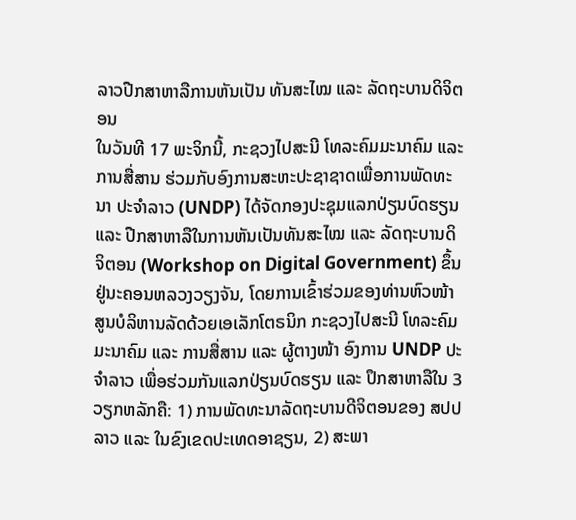ລາວປືກສາຫາລືການຫັນເປັນ ທັນສະໄໝ ແລະ ລັດຖະບານດິຈິຕອນ
ໃນວັນທີ 17 ພະຈິກນີ້, ກະຊວງໄປສະນີ ໂທລະຄົມມະນາຄົມ ແລະ ການສື່ສານ ຮ່ວມກັບອົງການສະຫະປະຊາຊາດເພື່ອການພັດທະນາ ປະຈໍາລາວ (UNDP) ໄດ້ຈັດກອງປະຊຸມແລກປ່ຽນບົດຮຽນ ແລະ ປືກສາຫາລືໃນການຫັນເປັນທັນສະໄໝ ແລະ ລັດຖະບານດິຈິຕອນ (Workshop on Digital Government) ຂຶ້ນຢູ່ນະຄອນຫລວງວຽງຈັນ, ໂດຍການເຂົ້າຮ່ວມຂອງທ່ານຫົວໜ້າສູນບໍລິຫານລັດດ້ວຍເອເລັກໂຕຣນິກ ກະຊວງໄປສະນີ ໂທລະຄົມມະນາຄົມ ແລະ ການສື່ສານ ແລະ ຜູ້ຕາງໜ້າ ອົງການ UNDP ປະຈໍາລາວ ເພື່ອຮ່ວມກັນແລກປ່ຽນບົດຮຽນ ແລະ ປຶກສາຫາລືໃນ 3 ວຽກຫລັກຄື: 1) ການພັດທະນາລັດຖະບານດີຈິຕອນຂອງ ສປປ ລາວ ແລະ ໃນຂົງເຂດປະເທດອາຊຽນ, 2) ສະພາ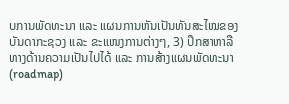ບການພັດທະນາ ແລະ ແຜນການຫັນເປັນທັນສະໄໝຂອງບັນດາກະຊວງ ແລະ ຂະແໜງການຕ່າງໆ, 3) ປຶກສາຫາລືທາງດ້ານຄວາມເປັນໄປໄດ້ ແລະ ການສ້າງແຜນພັດທະນາ (roadmap)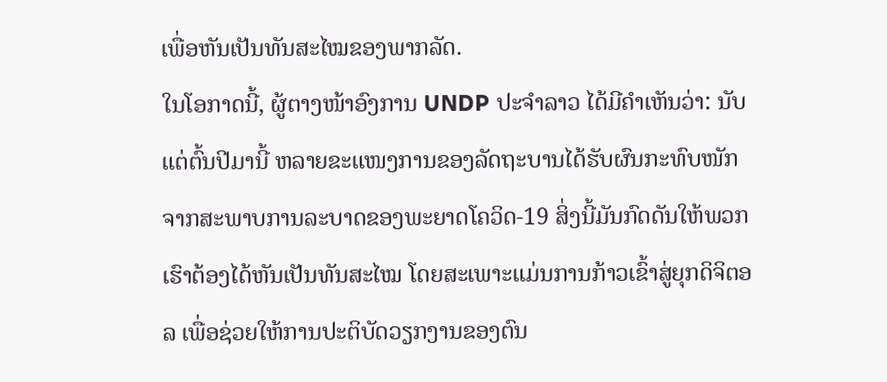ເພື່ອຫັນເປັນທັນສະໄໝຂອງພາກລັດ.
ໃນໂອກາດນີ້, ຜູ້ຕາງໜ້າອົງການ UNDP ປະຈໍາລາວ ໄດ້ມີຄໍາເຫັນວ່າ: ນັບແຕ່ຕົ້ນປີມານີ້ ຫລາຍຂະແໜງການຂອງລັດຖະບານໄດ້ຮັບຜົນກະທົບໜັກຈາກສະພາບການລະບາດຂອງພະຍາດໂຄວິດ-19 ສິ່ງນີ້ມັນກົດດັນໃຫ້ພວກເຮົາຕ້ອງໄດ້ຫັນເປັນທັນສະໄໝ ໂດຍສະເພາະແມ່ນການກ້າວເຂົ້າສູ່ຍຸກດິຈິຕອລ ເພື່ອຊ່ວຍໃຫ້ການປະຕິບັດວຽກງານຂອງຕົນ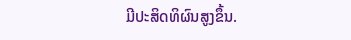ມີປະສິດທິຜົນສູງຂຶ້ນ.